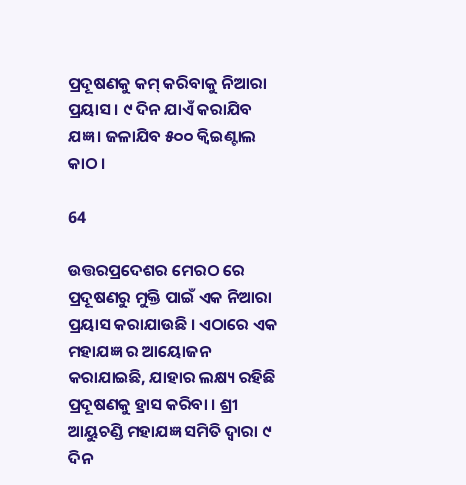ପ୍ରଦୂଷଣକୁ କମ୍ କରିବାକୁ ନିଆରା ପ୍ରୟାସ । ୯ ଦିନ ଯାଏଁ କରାଯିବ ଯଜ୍ଞ । ଜଳାଯିବ ୫୦୦ କ୍ୱିଇଣ୍ଟାଲ କାଠ ।

64

ଉତ୍ତରପ୍ରଦେଶର ମେରଠ ରେ ପ୍ରଦୂଷଣରୁ ମୁକ୍ତି ପାଇଁ ଏକ ନିଆରା ପ୍ରୟାସ କରାଯାଉଛି । ଏଠାରେ ଏକ ମହାଯଜ୍ଞ ର ଆୟୋଜନ କରାଯାଇଛି, ଯାହାର ଲକ୍ଷ୍ୟ ରହିଛି ପ୍ରଦୂଷଣକୁ ହ୍ରାସ କରିବା । ଶ୍ରୀ ଆୟୁଚଣ୍ଡି ମହାଯଜ୍ଞ ସମିତି ଦ୍ୱାରା ୯ ଦିନ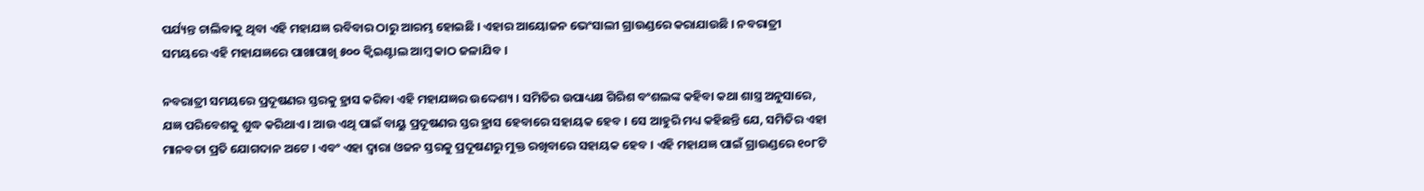ପର୍ଯ୍ୟନ୍ତ ଚାଲିବାକୁ ଥିବା ଏହି ମହାଯଜ୍ଞ ରବିବାର ଠାରୁ ଆରମ୍ଭ ହୋଇଛି । ଏହାର ଆୟୋଜନ ଭେଂସାଲୀ ଗ୍ରାଉଣ୍ଡରେ କରାଯାଉଛି । ନବରାତ୍ରୀ ସମୟରେ ଏହି ମହାଯଜ୍ଞରେ ପାଖାପାଖି ୫୦୦ କ୍ୱିଇଣ୍ଟାଲ ଆମ୍ବ କାଠ ଜଳାଯିବ ।

ନବରାତ୍ରୀ ସମୟରେ ପ୍ରଦୂଷଣର ସ୍ତରକୁ ହ୍ରାସ କରିବା ଏହି ମହାଯଜ୍ଞର ଉଦ୍ଦେଶ୍ୟ । ସମିତିର ଉପାଧ୍ୟକ୍ଷ ଗିରିଶ ବଂଶଲଙ୍କ କହିବା କଥା ଶାସ୍ତ୍ର ଅନୁସାରେ, ଯଜ୍ଞ ପରିବେଶକୁ ଶୁଦ୍ଧ କରିଥାଏ । ଆଉ ଏଥି ପାଇଁ ବାୟୁ ପ୍ରଦୂଷଣର ସ୍ତର ହ୍ରାସ ହେବାରେ ସହାୟକ ହେବ । ସେ ଆହୁରି ମଧ୍ୟ କହିଛନ୍ତି ଯେ, ସମିତିର ଏହା ମାନବତା ପ୍ରତି ଯୋଗଦାନ ଅଟେ । ଏବଂ ଏହା ଦ୍ୱାରା ଓଜନ ସ୍ତରକୁ ପ୍ରଦୂଷଣରୁ ମୁକ୍ତ ରଖିବାରେ ସହାୟକ ହେବ । ଏହି ମହାଯଜ୍ଞ ପାଇଁ ଗ୍ରାଉଣ୍ଡରେ ୧୦୮ଟି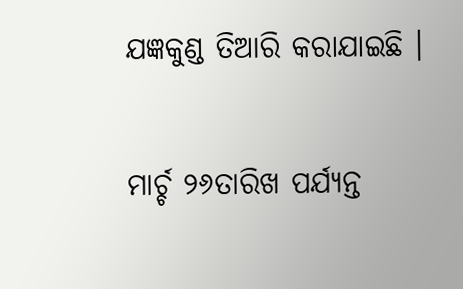ଯଜ୍ଞକୁଣ୍ଡ ତିଆରି କରାଯାଇଛି ।

ମାର୍ଚ୍ଚ ୨୬ତାରିଖ ପର୍ଯ୍ୟନ୍ତ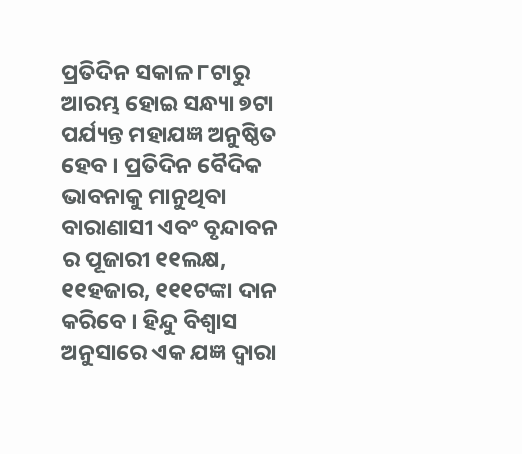ପ୍ରତିଦିନ ସକାଳ ୮ଟାରୁ ଆରମ୍ଭ ହୋଇ ସନ୍ଧ୍ୟା ୭ଟା ପର୍ଯ୍ୟନ୍ତ ମହାଯଜ୍ଞ ଅନୁଷ୍ଠିତ ହେବ । ପ୍ରତିଦିନ ବୈଦିକ ଭାବନାକୁ ମାନୁଥିବା ବାରାଣାସୀ ଏବଂ ବୃନ୍ଦାବନ ର ପୂଜାରୀ ୧୧ଲକ୍ଷ, ୧୧ହଜାର, ୧୧୧ଟଙ୍କା ଦାନ କରିବେ । ହିନ୍ଦୁ ବିଶ୍ୱାସ ଅନୁସାରେ ଏକ ଯଜ୍ଞ ଦ୍ୱାରା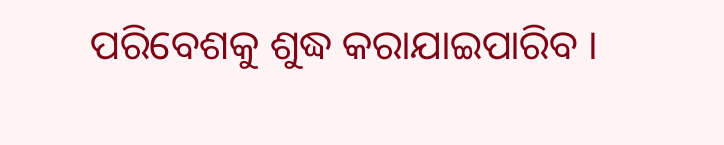ପରିବେଶକୁ ଶୁଦ୍ଧ କରାଯାଇପାରିବ ।